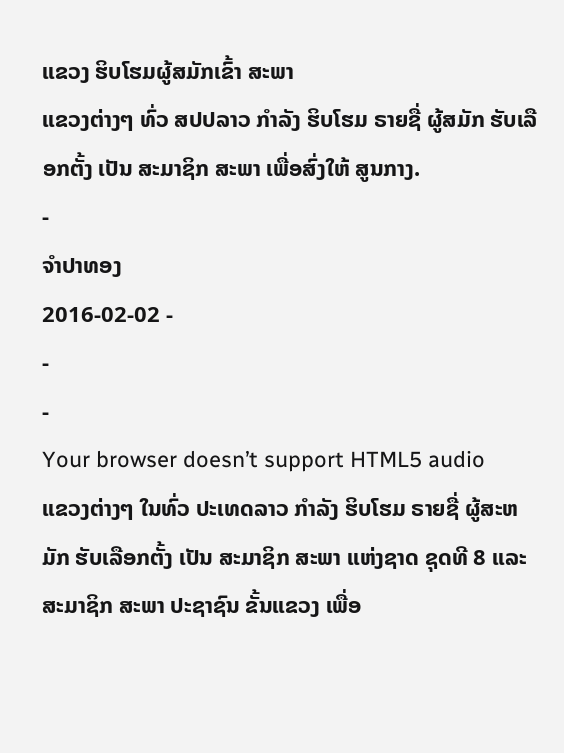ແຂວງ ຮິບໂຮມຜູ້ສມັກເຂົ້າ ສະພາ
ແຂວງຕ່າງໆ ທົ່ວ ສປປລາວ ກໍາລັງ ຮິບໂຮມ ຣາຍຊື່ ຜູ້ສມັກ ຮັບເລືອກຕັ້ງ ເປັນ ສະມາຊິກ ສະພາ ເພື່ອສົ່ງໃຫ້ ສູນກາງ.
-
ຈໍາປາທອງ
2016-02-02 -
-
-
Your browser doesn’t support HTML5 audio
ແຂວງຕ່າງໆ ໃນທົ່ວ ປະເທດລາວ ກຳລັງ ຮິບໂຮມ ຣາຍຊື່ ຜູ້ສະຫມັກ ຮັບເລືອກຕັ້ງ ເປັນ ສະມາຊິກ ສະພາ ແຫ່ງຊາດ ຊຸດທີ 8 ແລະ ສະມາຊິກ ສະພາ ປະຊາຊົນ ຂັ້ນແຂວງ ເພື່ອ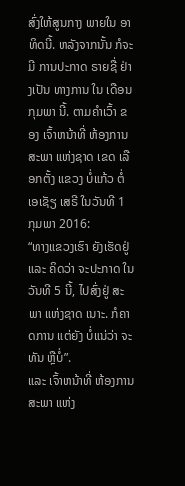ສົ່ງໃຫ້ສູນກາງ ພາຍໃນ ອາທິດນີ້. ຫລັງຈາກນັ້ນ ກໍຈະມີ ການປະກາດ ຣາຍຊື່ ຢ່າງເປັນ ທາງການ ໃນ ເດືອນ ກຸມພາ ນີ້. ຕາມຄໍາເວົ້າ ຂອງ ເຈົ້າຫນ້າທີ່ ຫ້ອງການ ສະພາ ແຫ່ງຊາດ ເຂດ ເລືອກຕັ້ງ ແຂວງ ບໍ່ແກ້ວ ຕໍ່ ເອເຊັຽ ເສຣີ ໃນວັນທີ 1 ກຸມພາ 2016:
“ທາງແຂວງເຮົາ ຍັງເຮັດຢູ່ ແລະ ຄິດວ່າ ຈະປະກາດ ໃນ ວັນທີ 5 ນີ້, ໄປສົ່ງຢູ່ ສະພາ ແຫ່ງຊາດ ເນາະ. ກໍຄາດການ ແຕ່ຍັງ ບໍ່ແນ່ວ່າ ຈະທັນ ຫຼືບໍ່”.
ແລະ ເຈົ້າຫນ້າທີ່ ຫ້ອງການ ສະພາ ແຫ່ງ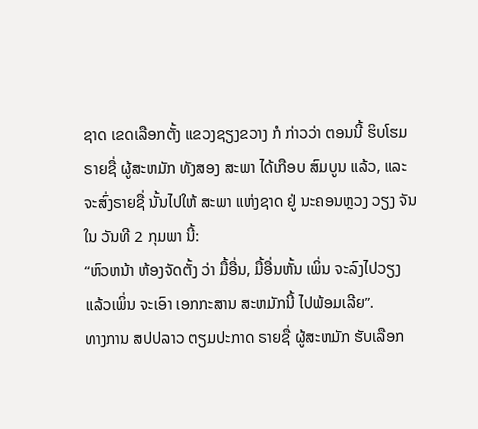ຊາດ ເຂດເລືອກຕັ້ງ ແຂວງຊຽງຂວາງ ກໍ ກ່າວວ່າ ຕອນນີ້ ຮິບໂຮມ ຣາຍຊື່ ຜູ້ສະຫມັກ ທັງສອງ ສະພາ ໄດ້ເກືອບ ສົມບູນ ແລ້ວ, ແລະ ຈະສົ່ງຣາຍຊື່ ນັ້ນໄປໃຫ້ ສະພາ ແຫ່ງຊາດ ຢູ່ ນະຄອນຫຼວງ ວຽງ ຈັນ ໃນ ວັນທີ 2 ກຸມພາ ນີ້:
“ຫົວຫນ້າ ຫ້ອງຈັດຕັ້ງ ວ່າ ມື້ອື່ນ, ມື້ອື່ນຫັ້ນ ເພິ່ນ ຈະລົງໄປວຽງ ແລ້ວເພິ່ນ ຈະເອົາ ເອກກະສານ ສະຫມັກນີ້ ໄປພ້ອມເລີຍ”.
ທາງການ ສປປລາວ ຕຽມປະກາດ ຣາຍຊື່ ຜູ້ສະຫມັກ ຮັບເລືອກ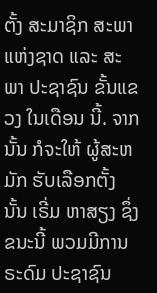ຕັ້ງ ສະມາຊິກ ສະພາ ແຫ່ງຊາດ ແລະ ສະພາ ປະຊາຊົນ ຂັ້ນແຂວງ ໃນເດືອນ ນີ້. ຈາກນັ້ນ ກໍຈະໃຫ້ ຜູ້ສະຫມັກ ຮັບເລືອກຕັ້ງ ນັ້ນ ເຣີ່ມ ຫາສຽງ ຊຶ່ງ ຂນະນີ້ ພວມມີການ ຣະດົມ ປະຊາຊົນ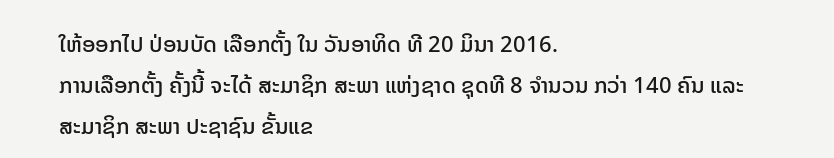ໃຫ້ອອກໄປ ປ່ອນບັດ ເລືອກຕັ້ງ ໃນ ວັນອາທິດ ທີ 20 ມິນາ 2016.
ການເລືອກຕັ້ງ ຄັ້ງນີ້ ຈະໄດ້ ສະມາຊິກ ສະພາ ແຫ່ງຊາດ ຊຸດທີ 8 ຈຳນວນ ກວ່າ 140 ຄົນ ແລະ ສະມາຊິກ ສະພາ ປະຊາຊົນ ຂັ້ນແຂ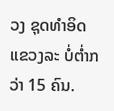ວງ ຊຸດທຳອິດ ແຂວງລະ ບໍ່ຕ່ຳກວ່າ 15 ຄົນ.